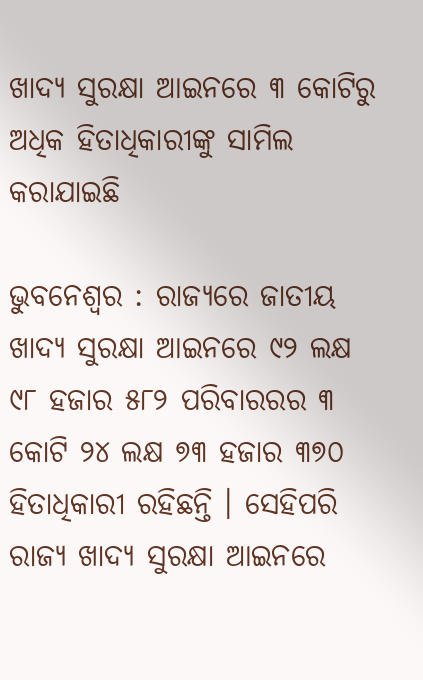ଖାଦ୍ୟ ସୁରକ୍ଷା ଆଇନରେ ୩ କୋଟିରୁ ଅଧିକ ହିତାଧିକାରୀଙ୍କୁ ସାମିଲ କରାଯାଇଛି

ଭୁବନେଶ୍ବର : ରାଜ୍ୟରେ ଜାତୀୟ ଖାଦ୍ୟ ସୁରକ୍ଷା ଆଇନରେ ୯୨ ଲକ୍ଷ ୯୮ ହଜାର ୫୮୨ ପରିବାରରର ୩ କୋଟି ୨୪ ଲକ୍ଷ ୭୩ ହଜାର ୩୭୦ ହିତାଧିକାରୀ ରହିଛନ୍ତି । ସେହିପରି ରାଜ୍ୟ ଖାଦ୍ୟ ସୁରକ୍ଷା ଆଇନରେ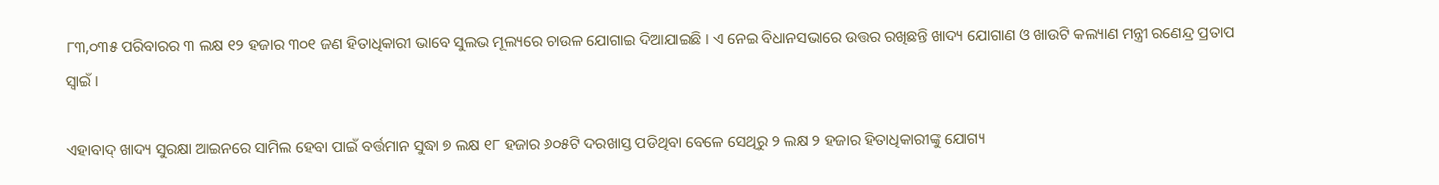୮୩,୦୩୫ ପରିବାରର ୩ ଲକ୍ଷ ୧୨ ହଜାର ୩୦୧ ଜଣ ହିତାଧିକାରୀ ଭାବେ ସୁଲଭ ମୂଲ୍ୟରେ ଚାଉଳ ଯୋଗାଇ ଦିଆଯାଇଛି । ଏ ନେଇ ବିଧାନସଭାରେ ଉତ୍ତର ରଖିଛନ୍ତି ଖାଦ୍ୟ ଯୋଗାଣ ଓ ଖାଉଟି କଲ୍ୟାଣ ମନ୍ତ୍ରୀ ରଣେନ୍ଦ୍ର ପ୍ରତାପ ସ୍ୱାଇଁ ।

ଏହାବାଦ୍ ଖାଦ୍ୟ ସୁରକ୍ଷା ଆଇନରେ ସାମିଲ ହେବା ପାଇଁ ବର୍ତ୍ତମାନ ସୁଦ୍ଧା ୭ ଲକ୍ଷ ୧୮ ହଜାର ୬୦୫ଟି ଦରଖାସ୍ତ ପଡିଥିବା ବେଳେ ସେଥିରୁ ୨ ଲକ୍ଷ ୨ ହଜାର ହିତାଧିକାରୀଙ୍କୁ ଯୋଗ୍ୟ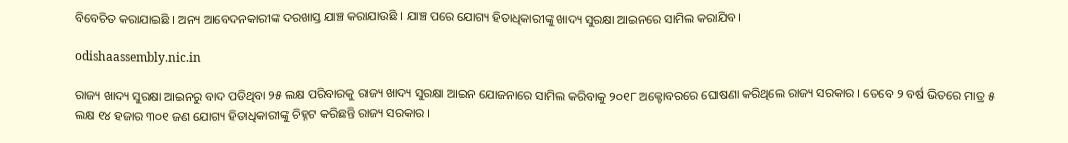ବିବେଚିତ କରାଯାଇଛି । ଅନ୍ୟ ଆବେଦନକାରୀଙ୍କ ଦରଖାସ୍ତ ଯାଞ୍ଚ କରାଯାଉଛି । ଯାଞ୍ଚ ପରେ ଯୋଗ୍ୟ ହିତାଧିକାରୀଙ୍କୁ ଖାଦ୍ୟ ସୁରକ୍ଷା ଆଇନରେ ସାମିଲ କରାଯିବ।

odishaassembly.nic.in

ରାଜ୍ୟ ଖାଦ୍ୟ ସୁରକ୍ଷା ଆଇନରୁ ବାଦ ପଡିଥିବା ୨୫ ଲକ୍ଷ ପରିବାରକୁ ରାଜ୍ୟ ଖାଦ୍ୟ ସୁରକ୍ଷା ଆଇନ ଯୋଜନାରେ ସାମିଲ କରିବାକୁ ୨୦୧୮ ଅକ୍ଟୋବରରେ ଘୋଷଣା କରିଥିଲେ ରାଜ୍ୟ ସରକାର । ତେବେ ୨ ବର୍ଷ ଭିତରେ ମାତ୍ର ୫ ଲକ୍ଷ ୧୪ ହଜାର ୩୦୧ ଜଣ ଯୋଗ୍ୟ ହିତାଧିକାରୀଙ୍କୁ ଚିହ୍ନଟ କରିଛନ୍ତି ରାଜ୍ୟ ସରକାର ।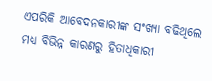ଏପରିକି ଆବେଦନକାରୀଙ୍କ ସଂଖ୍ୟା ବଢିଥିଲେ ମଧ୍ୟ ବିଭିନ୍ନ କାରଣରୁ ହିତାଧିକାରୀ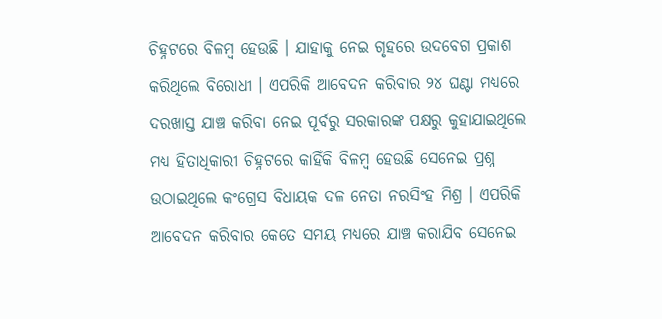ଚିହ୍ନଟରେ ବିଳମ୍ବ ହେଉଛି । ଯାହାକୁ ନେଇ ଗୃହରେ ଉଦବେଗ ପ୍ରକାଶ କରିଥିଲେ ବିରୋଧୀ । ଏପରିକି ଆବେଦନ କରିବାର ୨୪ ଘଣ୍ଟା ମଧ୍ୟରେ ଦରଖାସ୍ତ ଯାଞ୍ଚ କରିବା ନେଇ ପୂର୍ବରୁ ସରକାରଙ୍କ ପକ୍ଷରୁ କୁହାଯାଇଥିଲେ ମଧ୍ୟ ହିତାଧିକାରୀ ଚିହ୍ନଟରେ କାହିଁକି ବିଳମ୍ବ ହେଉଛି ସେନେଇ ପ୍ରଶ୍ନ ଉଠାଇଥିଲେ କଂଗ୍ରେସ ବିଧାୟକ ଦଳ ନେତା ନରସିଂହ ମିଶ୍ର । ଏପରିକି ଆବେଦନ କରିବାର କେତେ ସମୟ ମଧ୍ୟରେ ଯାଞ୍ଚ କରାଯିବ ସେନେଇ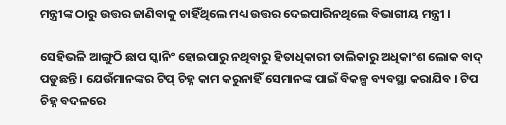ମନ୍ତ୍ରୀଙ୍କ ଠାରୁ ଉତ୍ତର ଜାଣିବାକୁ ଚାହିଁଥିଲେ ମଧ୍ୟ ଉତ୍ତର ଦେଇପାରିନଥିଲେ ବିଭାଗୀୟ ମନ୍ତ୍ରୀ ।

ସେହିଭଳି ଆଙ୍ଗୁଠି ଛାପ ସ୍କାନିଂ ହୋଇପାରୁ ନଥିବାରୁ ହିତାଧିକାରୀ ତାଲିକାରୁ ଅଧିକାଂଶ ଲୋକ ବାଦ୍ ପଡୁଛନ୍ତି । ଯେଉଁମାନଙ୍କର ଟିପ୍ ଚିହ୍ନ କାମ କରୁନାହିଁ ସେମାନଙ୍କ ପାଇଁ ବିକଳ୍ପ ବ୍ୟବସ୍ଥା କରାଯିବ । ଟିପ ଚିହ୍ନ ବଦଳରେ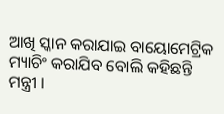ଆଖି ସ୍କାନ କରାଯାଇ ବାୟୋମେଟ୍ରିକ ମ୍ୟାଚିଂ କରାଯିବ ବୋଲି କହିଛନ୍ତି ମନ୍ତ୍ରୀ ।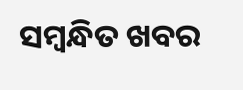ସମ୍ବନ୍ଧିତ ଖବର